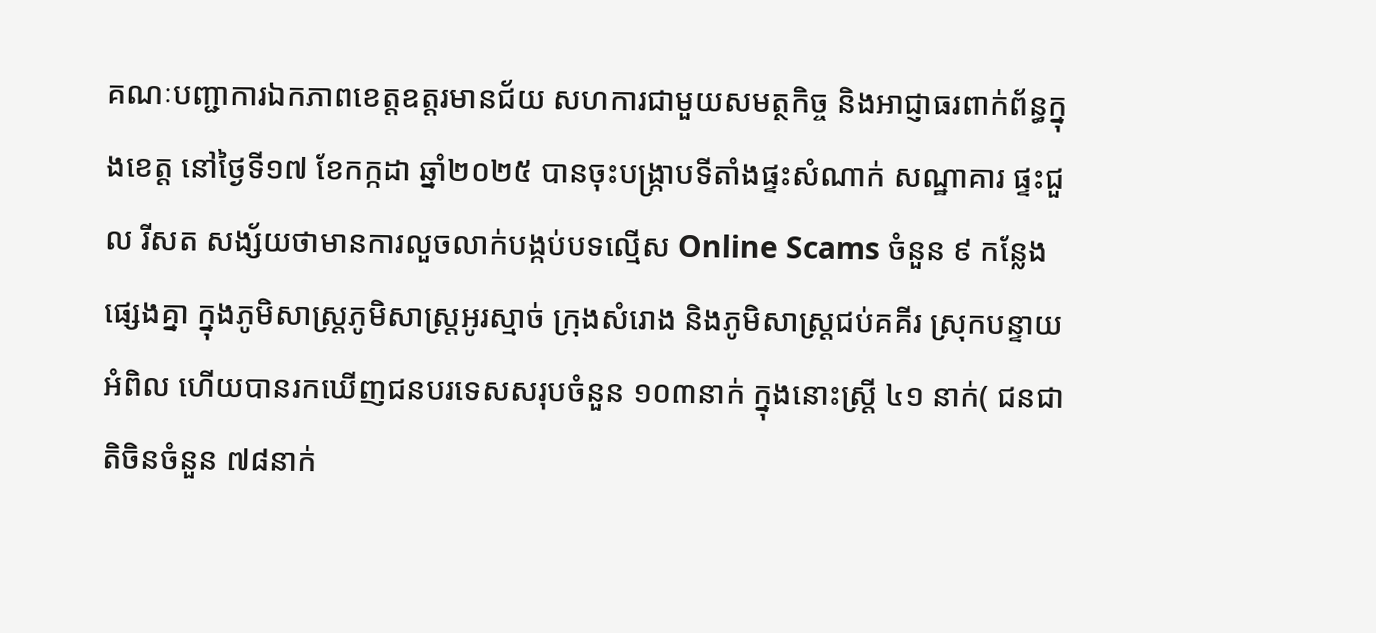គណៈបញ្ជាការឯកភាពខេត្តឧត្តរមានជ័យ សហការជាមួយសមត្ថកិច្ច និងអាជ្ញាធរពាក់ព័ន្ធក្នុងខេត្ត នៅថ្ងៃទី១៧ ខែកក្កដា ឆ្នាំ២០២៥ បានចុះបង្រ្កាបទីតាំងផ្ទះសំណាក់ សណ្ឋាគារ ផ្ទះជួល រីសត សង្ស័យថាមានការលួចលាក់បង្កប់បទល្មើស Online Scams ចំនួន ៩ កន្លែងផ្សេងគ្នា ក្នុងភូមិសាស្ត្រភូមិសាស្ត្រអូរស្មាច់ ក្រុងសំរោង និងភូមិសាស្ត្រជប់គគីរ ស្រុកបន្ទាយអំពិល ហើយបានរកឃើញជនបរទេសសរុបចំនួន ១០៣នាក់ ក្នុងនោះស្ត្រី ៤១ នាក់( ជនជាតិចិនចំនួន ៧៨នាក់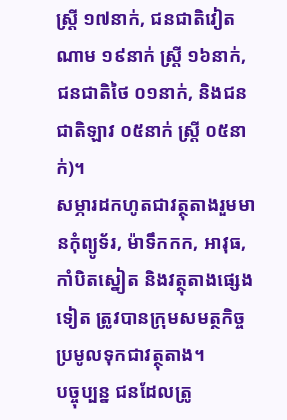ស្រ្តី ១៧នាក់, ជនជាតិវៀតណាម ១៩នាក់ ស្ត្រី ១៦នាក់, ជនជាតិថៃ ០១នាក់, និងជនជាតិឡាវ ០៥នាក់ ស្ត្រី ០៥នាក់)។
សម្ភារដកហូតជាវត្ថុតាងរួមមានកុំព្យូទ័រ, ម៉ាទឹកកក, អាវុធ, កាំបិតស្នៀត និងវត្ថុតាងផ្សេងទៀត ត្រូវបានក្រុមសមត្ថកិច្ចប្រមូលទុកជាវត្ថុតាង។
បច្ចុប្បន្ន ជនដែលត្រូ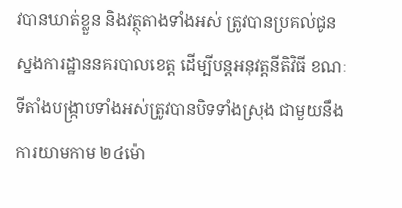វបានឃាត់ខ្លួន និងវត្ថុតាងទាំងអស់ ត្រូវបានប្រគល់ជូនស្នងការដ្ឋាននគរបាលខេត្ត ដើម្បីបន្តអនុវត្តនីតិវិធី ខណៈទីតាំងបង្រ្កាបទាំងអស់ត្រូវបានបិទទាំងស្រុង ជាមួយនឹងការយាមកាម ២៤ម៉ោ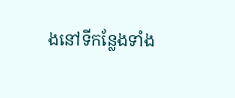ងនៅទីកន្លែងទាំង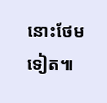នោះថែមទៀត៕